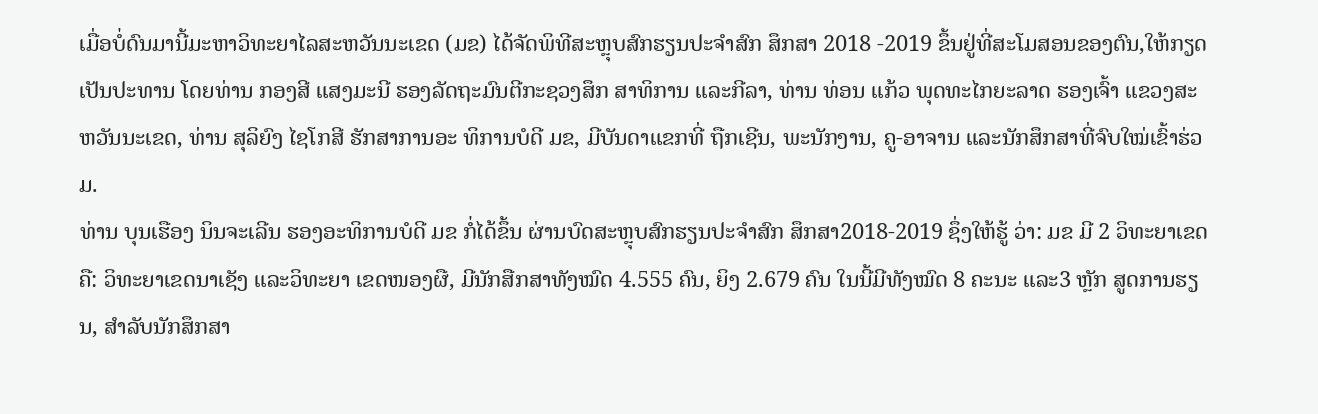ເມື່ອບໍ່ດົນມານີ້ມະຫາວິທະຍາໄລສະຫວັນນະເຂດ (ມຂ) ໄດ້ຈັດພິທີສະຫຼຸບສົກຮຽນປະຈໍາສົກ ສຶກສາ 2018 -2019 ຂຶ້ນຢູ່ທີ່ສະໂມສອນຂອງຕົນ,ໃຫ້ກຽດເປັນປະທານ ໂດຍທ່ານ ກອງສີ ແສງມະນີ ຮອງລັດຖະມົນຕີກະຊວງສຶກ ສາທິການ ແລະກີລາ, ທ່ານ ທ່ອນ ແກ້ວ ພຸດທະໄກຍະລາດ ຮອງເຈົ້າ ແຂວງສະຫວັນນະເຂດ, ທ່ານ ສຸລິຍົງ ໄຊໂກສີ ຮັກສາການອະ ທິການບໍດີ ມຂ, ມີບັນດາແຂກທີ່ ຖືກເຊີນ, ພະນັກງານ, ຄູ-ອາຈານ ແລະນັກສຶກສາທີ່ຈົບໃໝ່ເຂົ້າຮ່ວມ.
ທ່ານ ບຸນເຮືອງ ນິນຈະເລີນ ຮອງອະທິການບໍດີ ມຂ ກໍ່ໄດ້ຂຶ້ນ ຜ່ານບົດສະຫຼຸບສົກຮຽນປະຈໍາສົກ ສຶກສາ2018-2019 ຊຶ່ງໃຫ້ຮູ້ ວ່າ: ມຂ ມີ 2 ວິທະຍາເຂດຄື: ວິທະຍາເຂດນາເຊັງ ແລະວິທະຍາ ເຂດໜອງຜື, ມີນັກສືກສາທັງໝົດ 4.555 ຄົນ, ຍິງ 2.679 ຄົນ ໃນນີ້ມີທັງໝົດ 8 ຄະນະ ແລະ3 ຫຼັກ ສູດການຮຽນ, ສໍາລັບນັກສຶກສາ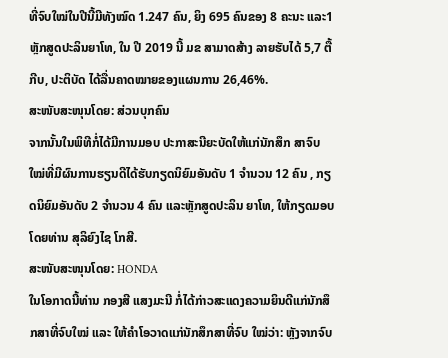ທີ່ຈົບໃໝ່ໃນປີນີ້ມີທັງໝົດ 1.247 ຄົນ, ຍິງ 695 ຄົນຂອງ 8 ຄະນະ ແລະ1 ຫຼັກສູດປະລິນຍາໂທ, ໃນ ປີ 2019 ນີ້ ມຂ ສາມາດສ້າງ ລາຍຮັບໄດ້ 5,7 ຕື້ກີບ, ປະຕິບັດ ໄດ້ລື່ນຄາດໝາຍຂອງແຜນການ 26,46%.
ສະໜັບສະໜຸນໂດຍ: ສ່ວນບຸກຄົນ
ຈາກນັ້ນໃນພິທີກໍ່ໄດ້ມີການມອບ ປະກາສະນີຍະບັດໃຫ້ແກ່ນັກສຶກ ສາຈົບໃໝ່ທີ່ມີຜົນການຮຽນດີໄດ້ຮັບກຽດນິຍົມອັນດັບ 1 ຈໍານວນ 12 ຄົນ , ກຽດນິຍົມອັນດັບ 2 ຈໍານວນ 4 ຄົນ ແລະຫຼັກສູດປະລິນ ຍາໂທ, ໃຫ້ກຽດມອບໂດຍທ່ານ ສຸລິຍົງໄຊ ໂກສີ.
ສະໜັບສະໜຸນໂດຍ: HONDA
ໃນໂອກາດນີ້ທ່ານ ກອງສີ ແສງມະນີ ກໍ່ໄດ້ກ່າວສະແດງຄວາມຍິນດີແກ່ນັກສຶກສາທີ່ຈົບໃໝ່ ແລະ ໃຫ້ຄໍາໂອວາດແກ່ນັກສຶກສາທີ່ຈົບ ໃໝ່ວ່າ: ຫຼັງຈາກຈົບ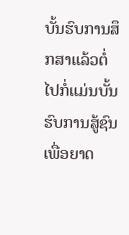ບັ້ນຮົບການສຶກສາແລ້ວຕໍ່ໄປກໍ່ແມ່ນບັ້ນຮົບການສູ້ຊົນເພື່ອຍາດ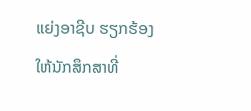ແຍ່ງອາຊີບ ຮຽກຮ້ອງໃຫ້ນັກສຶກສາທີ່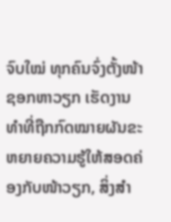ຈົບໃໝ່ ທຸກຄົນຈົ່ງຕັ້ງໜ້າຊອກຫາວຽກ ເຮັດງານທໍາທີ່ຖືກກົດໝາຍຜັນຂະຫຍາຍຄວາມຮູ້ໃຫ້ສອດຄ່ອງກັບໜ້າວຽກ, ສິ່ງສໍາ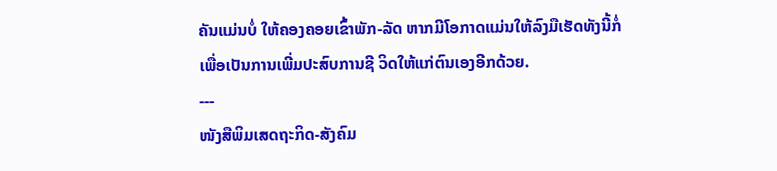ຄັນແມ່ນບໍ່ ໃຫ້ຄອງຄອຍເຂົ້າພັກ-ລັດ ຫາກມີໂອກາດແມ່ນໃຫ້ລົງມືເຮັດທັງນີ້ກໍ່ເພື່ອເປັນການເພີ່ມປະສົບການຊີ ວິດໃຫ້ແກ່ຕົນເອງອີກດ້ວຍ.
---
ໜັງສືພິມເສດຖະກິດ-ສັງຄົມ